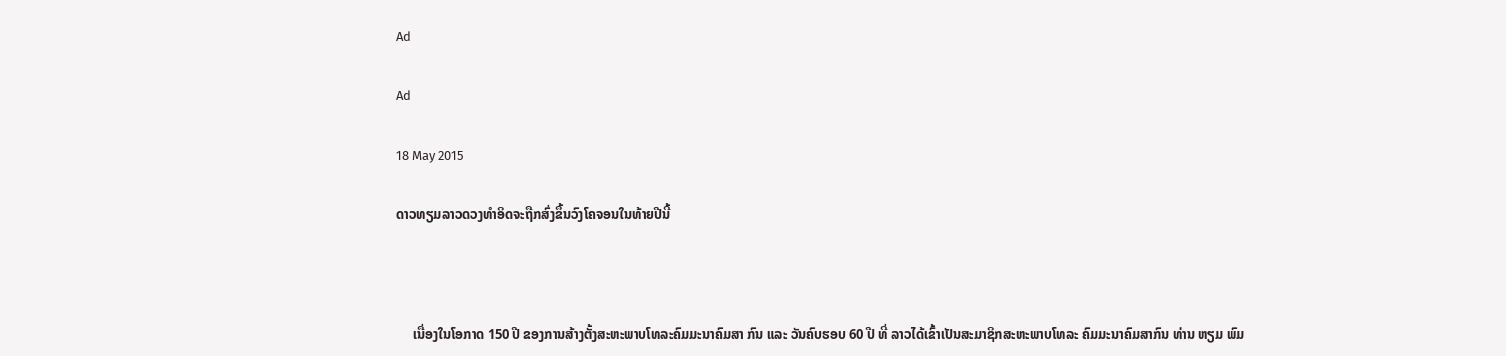Ad

Ad

18 May 2015

ດາວທຽມລາວດວງທຳອິດຈະຖືກສົ່ງຂຶ້ນວົງໂຄຈອນໃນທ້າຍປີນີ້



     ເນື່ອງໃນໂອກາດ 150 ປີ ຂອງການສ້າງຕັ້ງສະຫະພາບໂທລະຄົມມະນາຄົມສາ ກົນ ແລະ ວັນຄົບຮອບ 60 ປີ ທີ່ ລາວໄດ້ເຂົ້າເປັນສະມາຊິກສະຫະພາບໂທລະ ຄົມມະນາຄົມສາກົນ ທ່ານ ຫຽມ ພົມ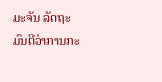ມະຈັນ ລັດຖະມົນຕີວ່າການກະ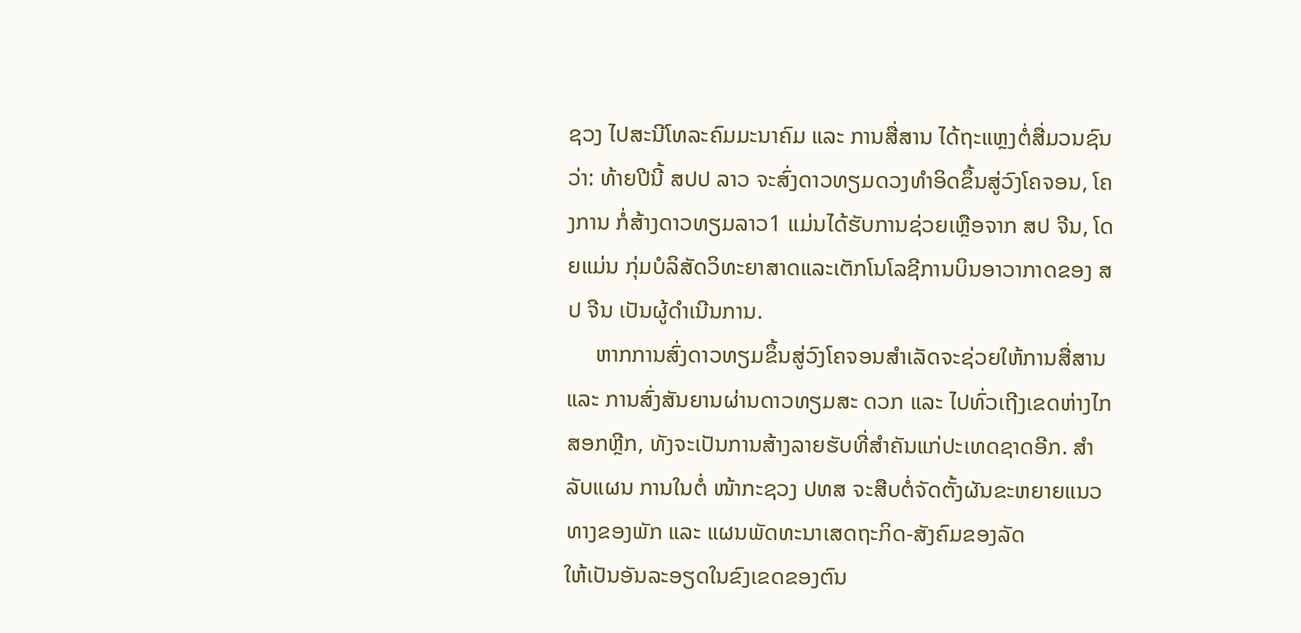ຊວງ ໄປສະນີໂທລະຄົມມະນາຄົມ ແລະ ການສື່ສານ ໄດ້ຖະແຫຼງຕໍ່ສື່ມວນຊົນວ່າ: ທ້າຍປີນີ້ ສປປ ລາວ ຈະສົ່ງດາວທຽມດວງທຳອິດຂຶ້ນສູ່ວົງໂຄຈອນ, ໂຄງການ ກໍ່ສ້າງດາວທຽມລາວ1 ແມ່ນໄດ້ຮັບການຊ່ວຍເຫຼືອຈາກ ສປ ຈີນ, ໂດຍແມ່ນ ກຸ່ມບໍລິສັດວິທະຍາສາດແລະເຕັກໂນໂລຊີການບິນອາວາກາດຂອງ ສປ ຈີນ ເປັນຜູ້ດຳເນີນການ.
     ຫາກການສົ່ງດາວທຽມຂຶ້ນສູ່ວົງໂຄຈອນສຳເລັດຈະຊ່ວຍໃຫ້ການສື່ສານ ແລະ ການສົ່ງສັນຍານຜ່ານດາວທຽມສະ ດວກ ແລະ ໄປທົ່ວເຖີງເຂດຫ່າງໄກສອກຫຼີກ, ທັງຈະເປັນການສ້າງລາຍຮັບທີ່ສຳຄັນແກ່ປະເທດຊາດອີກ. ສຳລັບແຜນ ການໃນຕໍ່ ໜ້າກະຊວງ ປທສ ຈະສືບຕໍ່ຈັດຕັ້ງຜັນຂະຫຍາຍແນວທາງຂອງພັກ ແລະ ແຜນພັດທະນາເສດຖະກິດ-ສັງຄົມຂອງລັດ
ໃຫ້ເປັນອັນລະອຽດໃນຂົງເຂດຂອງຕົນ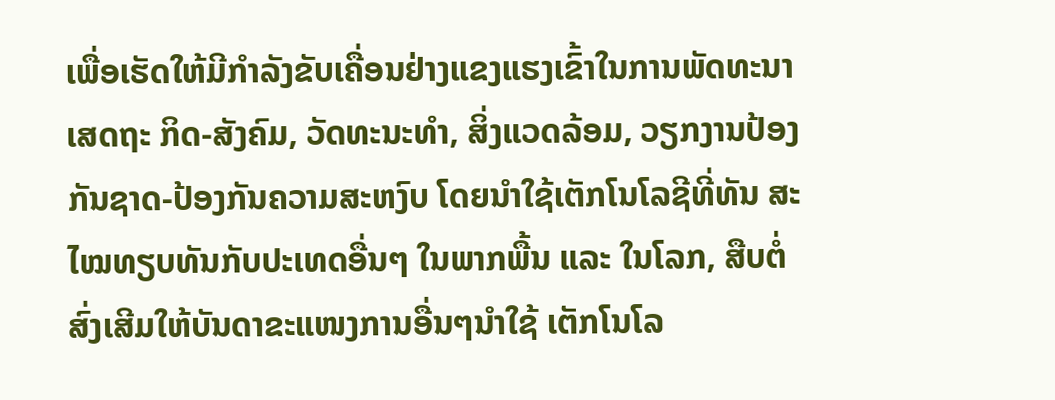ເພື່ອເຮັດໃຫ້ມີກຳລັງຂັບເຄື່ອນຢ່າງແຂງແຮງເຂົ້າໃນການພັດທະນາເສດຖະ ກິດ-ສັງຄົມ, ວັດທະນະທຳ, ສິ່ງແວດລ້ອມ, ວຽກງານປ້ອງກັນຊາດ-ປ້ອງກັນຄວາມສະຫງົບ ໂດຍນໍາໃຊ້ເຕັກໂນໂລຊີທີ່ທັນ ສະໄໝທຽບທັນກັບປະເທດອື່ນໆ ໃນພາກພື້ນ ແລະ ໃນໂລກ, ສືບຕໍ່ສົ່ງເສີມໃຫ້ບັນດາຂະແໜງການອື່ນໆນຳໃຊ້ ເຕັກໂນໂລ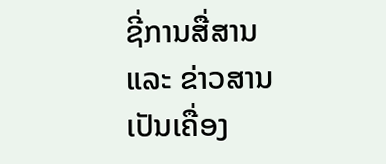ຊີ່ການສື່ສານ ແລະ ຂ່າວສານ ເປັນເຄື່ອງ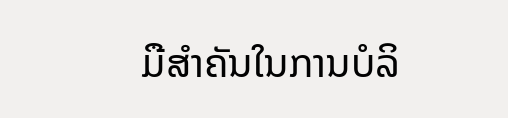ມືສຳຄັນໃນການບໍລິ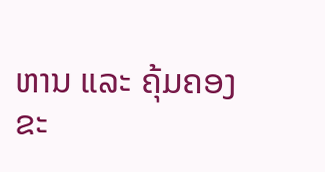ຫານ ແລະ ຄຸ້ມຄອງ ຂະ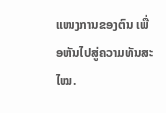ແໜງການຂອງຕົນ ເພື່ອຫັນໄປສູ່ຄວາມທັນສະໄໝ.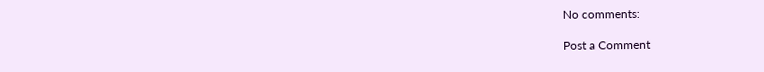No comments:

Post a Comment